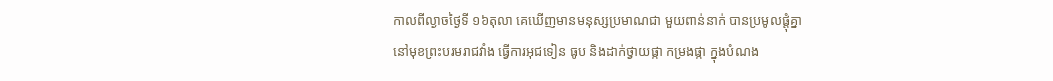កាលពីល្ងាចថ្ងៃទី ១៦តុលា គេឃើញមានមនុស្សប្រមាណជា មួយពាន់នាក់ បានប្រមូលផ្ដុំគ្នា
នៅមុខព្រះបរមរាជវាំង ធ្វើការអុជទៀន ធូប និងដាក់ថ្វាយផ្កា កម្រងផ្កា ក្នុងបំណង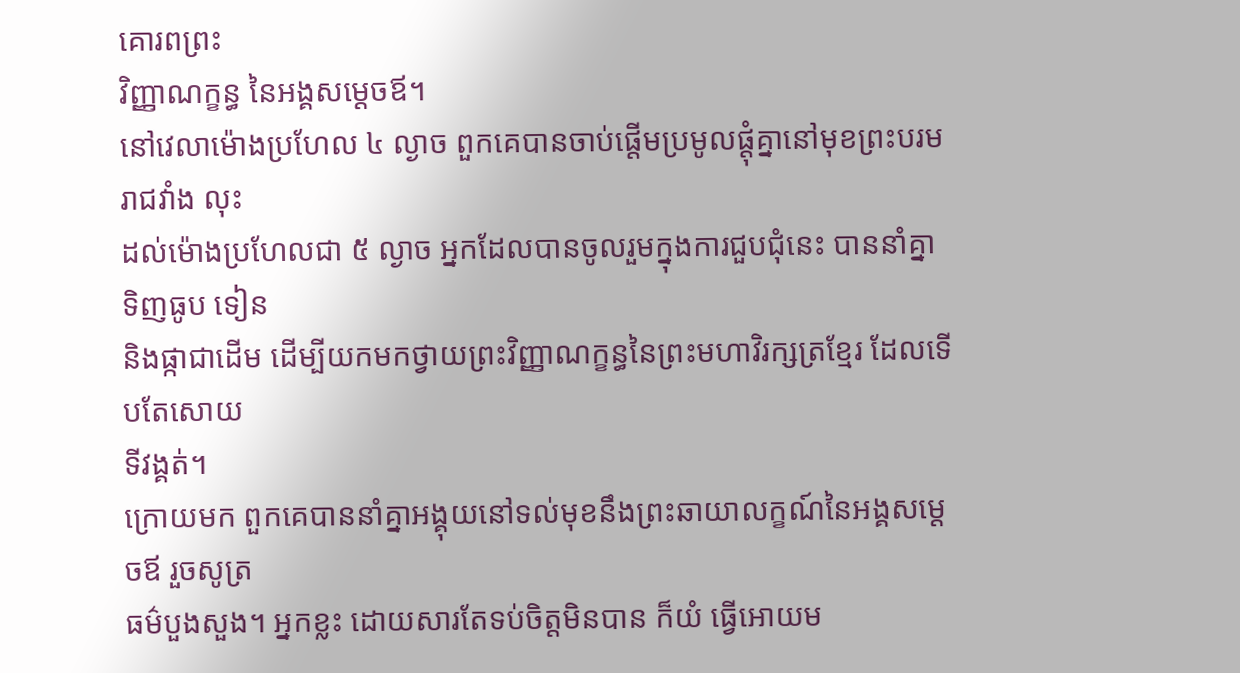គោរពព្រះ
វិញ្ញាណក្ខន្ធ នៃអង្គសម្ដេចឪ។
នៅវេលាម៉ោងប្រហែល ៤ ល្ងាច ពួកគេបានចាប់ផ្ដើមប្រមូលផ្ដុំគ្នានៅមុខព្រះបរមរាជវាំង លុះ
ដល់ម៉ោងប្រហែលជា ៥ ល្ងាច អ្នកដែលបានចូលរួមក្នុងការជួបជុំនេះ បាននាំគ្នាទិញធូប ទៀន
និងផ្កាជាដើម ដើម្បីយកមកថ្វាយព្រះវិញ្ញាណក្ខន្ធនៃព្រះមហាវិរក្សត្រខ្មែរ ដែលទើបតែសោយ
ទីវង្គត់។
ក្រោយមក ពួកគេបាននាំគ្នាអង្គុយនៅទល់មុខនឹងព្រះឆាយាលក្ខណ៍នៃអង្គសម្ដេចឪ រួចសូត្រ
ធម៌បួងសួង។ អ្នកខ្លះ ដោយសារតែទប់ចិត្ដមិនបាន ក៏យំ ធ្វើអោយម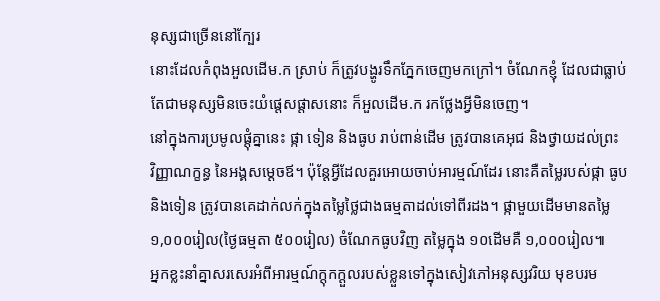នុស្សជាច្រើននៅក្បែរ
នោះដែលកំពុងអួលដើម.ក ស្រាប់ ក៏ត្រូវបង្ហូរទឹកភ្នែកចេញមកក្រៅ។ ចំណែកខ្ញុំ ដែលជាធ្លាប់
តែជាមនុស្សមិនចេះយំផ្ដេសផ្ដាសនោះ ក៏អួលដើម.ក រកថ្លែងអ្វីមិនចេញ។
នៅក្នុងការប្រមូលផ្ដុំគ្នានេះ ផ្កា ទៀន និងធូប រាប់ពាន់ដើម ត្រូវបានគេអុជ និងថ្វាយដល់ព្រះ
វិញ្ញាណក្ខន្ធ នៃអង្គសម្ដេចឪ។ ប៉ុន្ដែអ្វីដែលគួរអោយចាប់អារម្មណ៍ដែរ នោះគឺតម្លៃរបស់ផ្កា ធូប
និងទៀន ត្រូវបានគេដាក់លក់ក្នុងតម្លៃថ្លៃជាងធម្មតាដល់ទៅពីរដង។ ផ្កាមួយដើមមានតម្លៃ
១,០០០រៀល(ថ្ងៃធម្មតា ៥០០រៀល) ចំណែកធូបវិញ តម្លៃក្នុង ១០ដើមគឺ ១,០០០រៀល៕
អ្នកខ្លះនាំគ្នាសរសេរអំពីអារម្មណ៍ក្ដុកក្ដួលរបស់ខ្លួនទៅក្នុងសៀវភៅអនុស្សវរិយ មុខបរម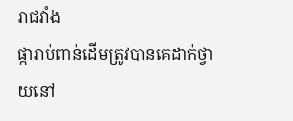រាជវាំង
ផ្ការាប់ពាន់ដើមត្រូវបានគេដាក់ថ្វាយនៅ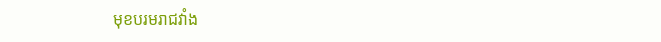មុខបរមរាជវាំង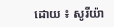ដោយ ៖ សូរីយ៉ា